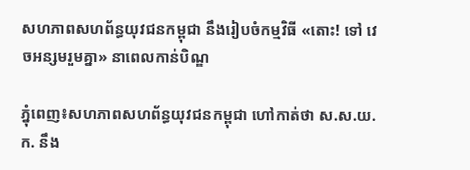សហភាពសហព័ន្ធយុវជនកម្ពុជា នឹងរៀបចំកម្មវិធី «តោះ! ទៅ វេចអន្សមរួមគ្នា» នាពេលកាន់បិណ្ឌ

ភ្នំុពេញ៖សហភាពសហព័ន្ធយុវជនកម្ពុជា ហៅកាត់ថា ស.ស.យ.ក. នឹង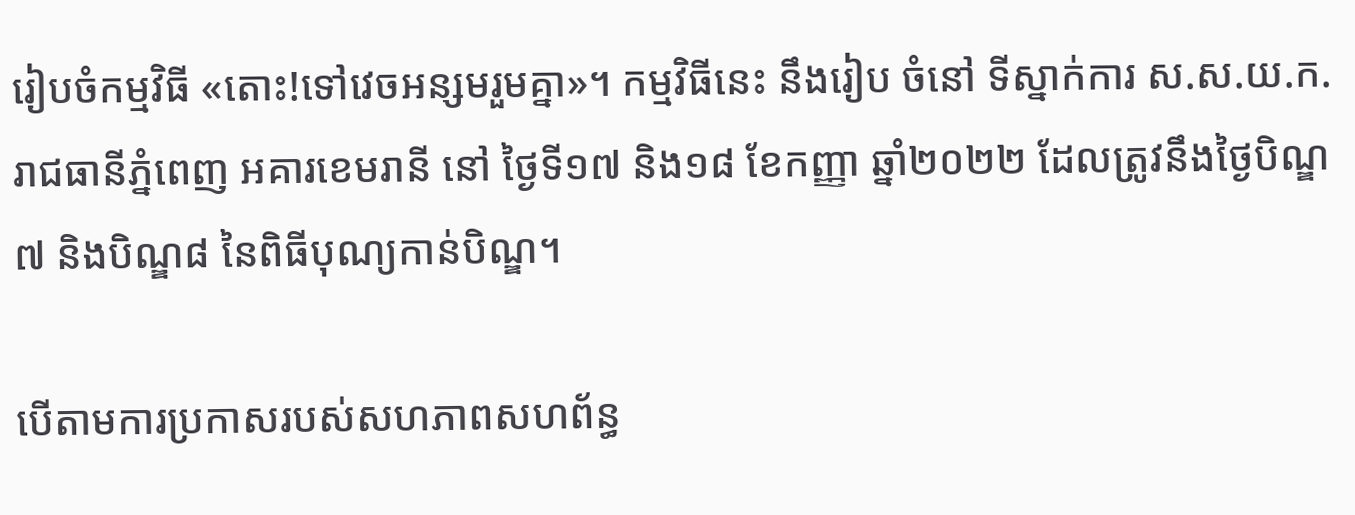រៀបចំកម្មវិធី «តោះ!ទៅវេចអន្សមរួមគ្នា»។ កម្មវិធីនេះ នឹងរៀប ចំនៅ ទីស្នាក់ការ ស.ស.យ.ក. រាជធានីភ្នំពេញ អគារខេមរានី នៅ ថ្ងៃទី១៧ និង១៨ ខែកញ្ញា ឆ្នាំ២០២២ ដែលត្រូវនឹងថ្ងៃបិណ្ឌ៧ និងបិណ្ឌ៨ នៃពិធីបុណ្យកាន់បិណ្ឌ។

បើតាមការប្រកាសរបស់សហភាពសហព័ន្ធ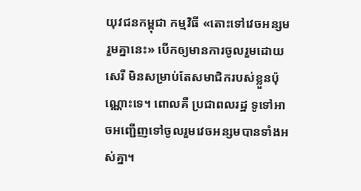យុវជនកម្ពុជា កម្មវិធី «តោះទៅវេចអន្សមរួមគ្នានេះ» បើកឲ្យមានការចូលរួមដោយសេរី មិនសម្រាប់តែសមាជិករបស់ខ្លួនប៉ុណ្ណោះទេ។ ពោលគឺ ប្រជាពលរដ្ឋ ទូទៅអាចអញ្ជើញទៅចូលរួមវេចអន្សមបានទាំងអស់គ្នា។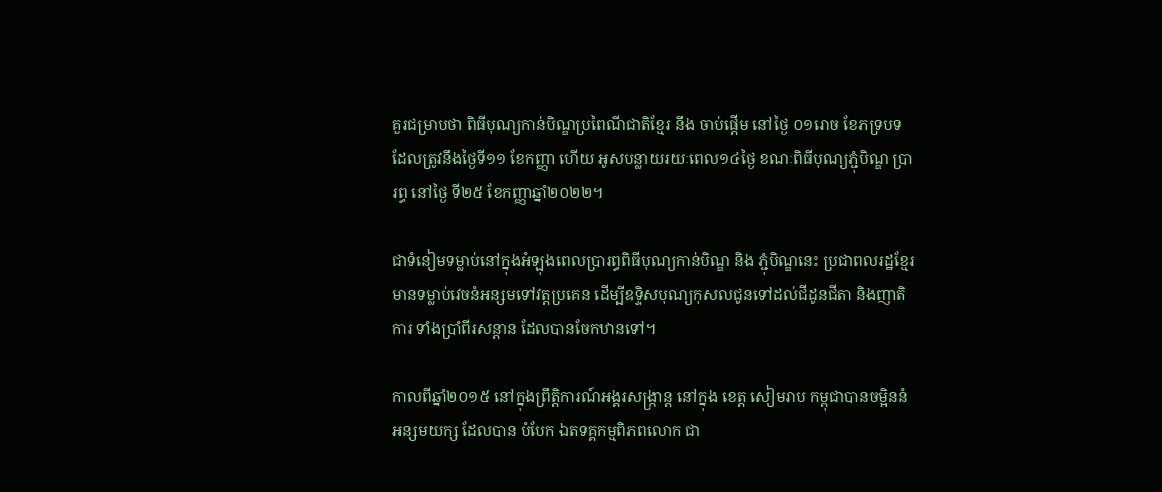គួរជម្រាបថា ពិធីបុណ្យកាន់បិណ្ឌប្រពៃណីជាតិខ្មែរ នឹង ចាប់ផ្ដើម នៅថ្ងៃ ០១រោច ខែភទ្របទ ដែលត្រូវនឹងថ្ងៃទី១១ ខែកញ្ញា ហើយ អូសបន្លាយរយៈពេល១៤ថ្ងៃ ខណៈពិធីបុណ្យភ្ជុំបិណ្ឌ ប្រារព្ធ នៅថ្ងៃ ទី២៥ ខែកញ្ញាឆ្នាំ២០២២។

ជាទំនៀមទម្លាប់នៅក្នុងអំឡុងពេលប្រារព្ធពិធីបុណ្យកាន់បិណ្ឌ និង ភ្ជុំបិណ្ឌនេះ ប្រជាពលរដ្ឋខ្មែរមានទម្លាប់វេចនំអន្សមទៅវត្តប្រគេន ដើម្បីឧទ្ទិសបុណ្យកុសលជូនទៅដល់ជីដូនជីតា និងញាតិការ ទាំងប្រាំពីរសន្ដាន ដែលបានចែកឋានទៅ។

កាលពីឆ្នាំ២០១៥ នៅក្នុងព្រឹត្តិការណ៍អង្គរសង្ក្រាន្ត នៅក្នុង ខេត្ត សៀមរាប កម្ពុជាបានចម្អិននំអន្សមយក្ស ដែលបាន បំបែក ឯតទគ្គកម្មពិភពលោក ជា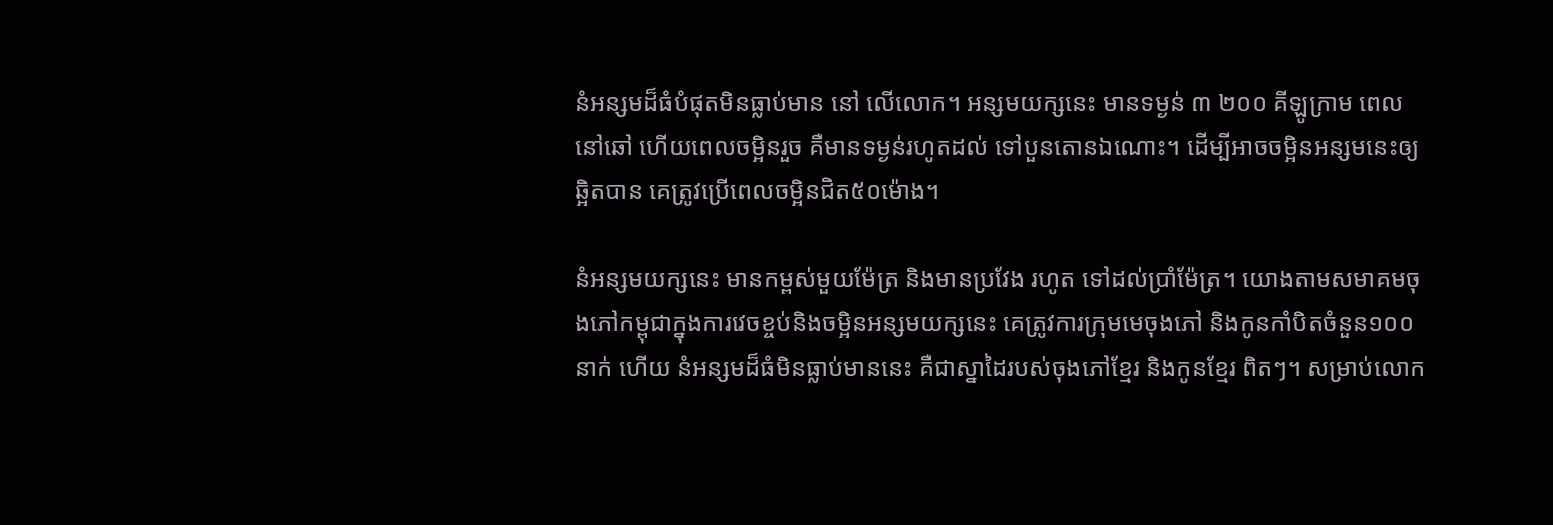នំអន្សមដ៏ធំបំផុតមិនធ្លាប់មាន នៅ លើលោក។ អន្សមយក្សនេះ មានទម្ងន់ ៣ ២០០ គីឡូក្រាម ពេលនៅឆៅ ហើយពេលចម្អិនរួច គឺមានទម្ងន់រហូតដល់ ទៅបួនតោនឯណោះ។ ដើម្បីអាចចម្អិនអន្សមនេះឲ្យឆ្អិតបាន គេត្រូវប្រើពេលចម្អិនជិត៥០ម៉ោង។

នំអន្សមយក្សនេះ មានកម្ពស់មួយម៉ែត្រ និងមានប្រវែង រហូត ទៅដល់ប្រាំម៉ែត្រ។ យោងតាមសមាគមចុងភៅកម្ពុជាក្នុងការវេចខ្ចប់និងចម្អិនអន្សមយក្សនេះ គេត្រូវការក្រុមមេចុងភៅ និងកូនកាំបិតចំនួន១០០នាក់ ហើយ នំអន្សមដ៏ធំមិនធ្លាប់មាននេះ គឺជាស្នាដៃរបស់ចុងភៅខ្មែរ និងកូនខ្មែរ ពិតៗ។ សម្រាប់លោក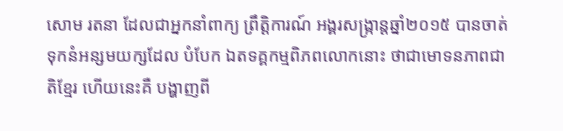សោម រតនា ដែលជាអ្នកនាំពាក្យ ព្រឹត្តិការណ៍ អង្គរសង្ក្រាន្តឆ្នាំ២០១៥ បានចាត់ទុកនំអន្សមយក្សដែល បំបែក ឯតទគ្គកម្មពិភពលោកនោះ ថាជាមោទនភាពជាតិខ្មែរ ហើយនេះគឺ បង្ហាញពី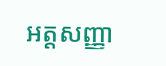អត្តសញ្ញា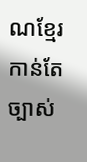ណខ្មែរកាន់តែច្បាស់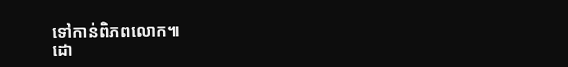ទៅកាន់ពិភពលោក៕
ដោ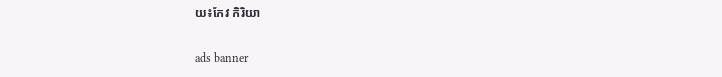យ៖កែវ កិរិយា

ads banner